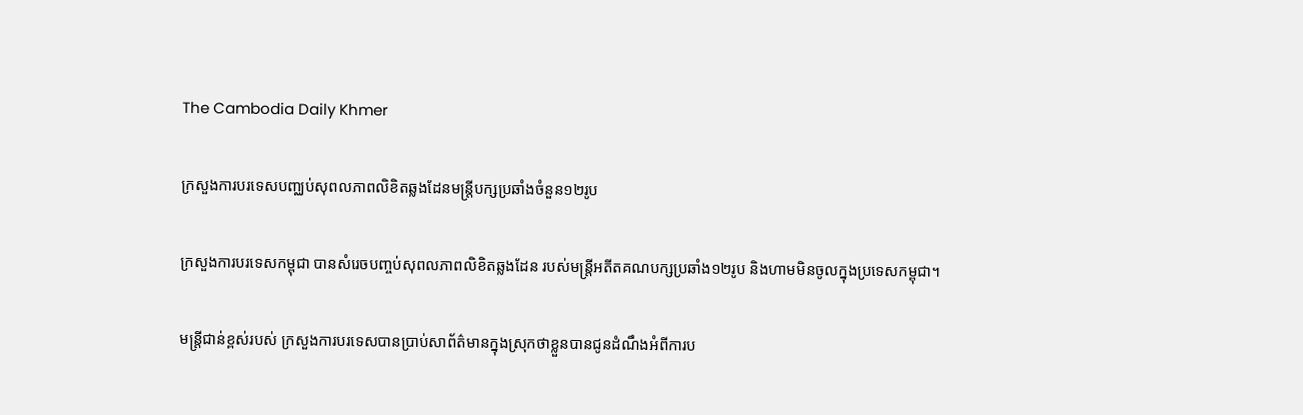The Cambodia Daily Khmer

ក្រសួងការបរទេសបញ្ឈប់សុពលភាពលិខិតឆ្លងដែនមន្រ្តីបក្សប្រឆាំងចំនួន១២រូប

ក្រសួងការបរទេសកម្ពុជា បានសំរេចបញ្ចប់សុពលភាពលិខិតឆ្លងដែន របស់មន្រ្តីអតីតគណបក្សប្រឆាំង១២រូប និងហាមមិនចូលក្នុងប្រទេសកម្ពុជា។

មន្រ្តីជាន់ខ្ពស់របស់ ក្រសួងការបរទេសបានប្រាប់សាព័ត៌មានក្នុងស្រុកថាខ្លួនបានជូនដំណឹងអំពីការប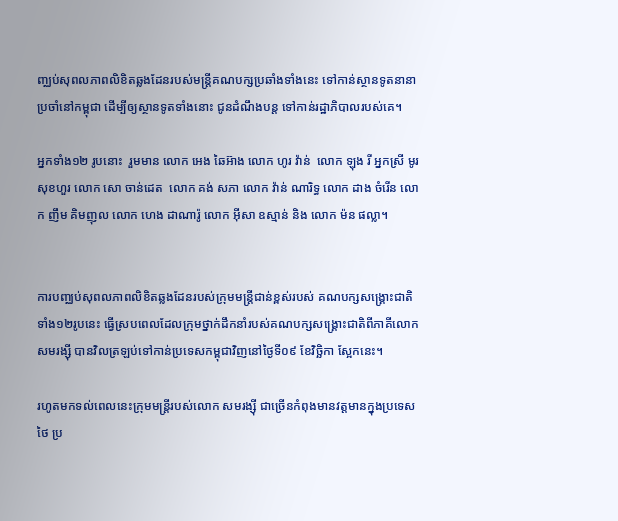ញ្ឈប់សុពលភាពលិខិតឆ្លងដែនរបស់មន្រ្តីគណបក្សប្រឆាំងទាំងនេះ ទៅកាន់ស្ថានទូតនានាប្រចាំនៅកម្ពុជា ដើម្បីឲ្យស្ថានទូតទាំងនោះ ជូនដំណឹងបន្ត ទៅកាន់រដ្ឋាភិបាលរបស់គេ។

អ្នកទាំង១២ រូបនោះ  រួមមាន លោក អេង ឆៃអ៊ាង លោក ហូរ វ៉ាន់  លោក ឡុង រី អ្នកស្រី មូរ សុខហួរ លោក សោ ចាន់ដេត  លោក គង់ សភា លោក វ៉ាន់ ណារិទ្ធ លោក ដាង ចំរើន លោក ញឹម គិមញុល លោក ហេង ដាណារ៉ូ លោក អ៊ីសា ឧស្មាន់ និង លោក ម៉ន ផល្លា។


ការបញ្ឈប់សុពលភាពលិខិតឆ្លងដែនរបស់ក្រុមមន្រ្តីជាន់ខ្ពស់របស់ គណបក្សសង្គ្រោះជាតិទាំង១២រូបនេះ ធ្វើស្របពេលដែលក្រុមថ្នាក់ដឹកនាំរបស់គណបក្សសង្គ្រោះជាតិពីភាគីលោក សមរង្ស៊ី បានវិលត្រឡប់ទៅកាន់ប្រទេសកម្ពុជាវិញនៅថ្ងៃទី០៩ ខែវិច្ឆិកា ស្អែកនេះ។

រហូតមកទល់ពេលនេះក្រុមមន្រ្តីរបស់លោក សមរង្ស៊ី ជាច្រើនកំពុងមានវត្តមានក្នុងប្រទេសថៃ ប្រ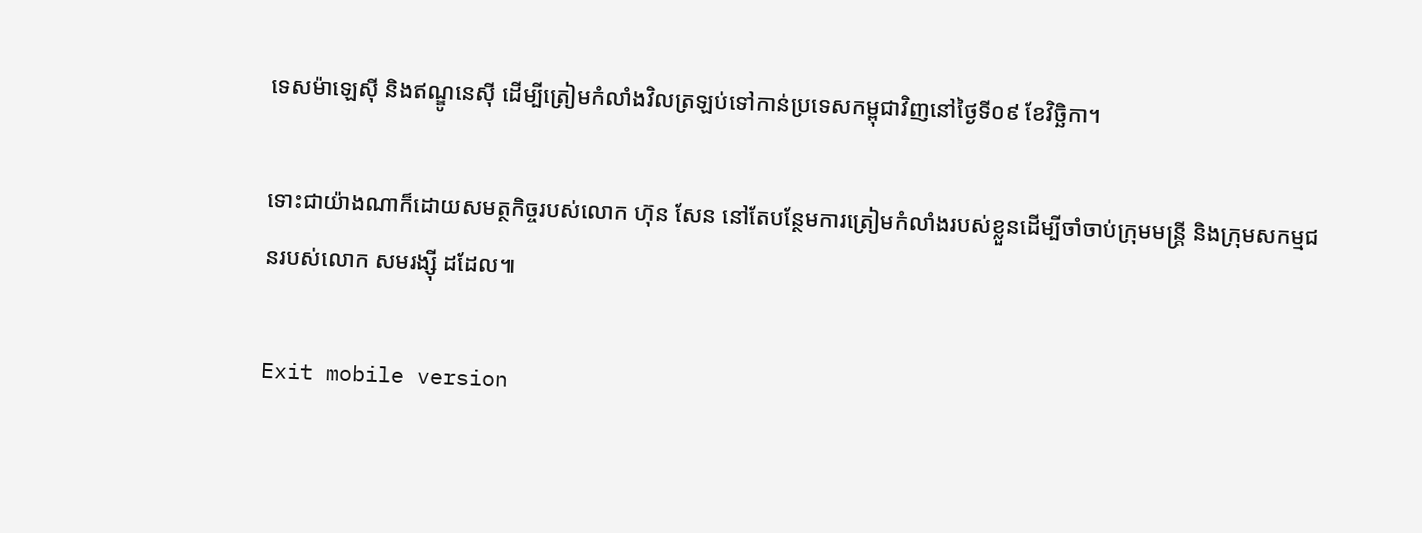ទេសម៉ាឡេស៊ី និងឥណ្ឌូនេស៊ី ដើម្បីត្រៀមកំលាំងវិលត្រឡប់ទៅកាន់ប្រទេសកម្ពុជាវិញនៅថ្ងៃទី០៩ ខែវិច្ឆិកា។

ទោះជាយ៉ាងណាក៏ដោយសមត្ថកិច្ចរបស់លោក ហ៊ុន សែន នៅតែបន្ថែមការត្រៀមកំលាំងរបស់ខ្លួនដើម្បីចាំចាប់ក្រុមមន្រ្តី និងក្រុមសកម្មជនរបស់លោក សមរង្ស៊ី ដដែល៕

Exit mobile version